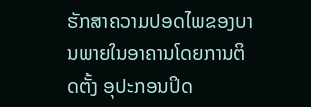ຮັກສາຄວາມປອດໄພຂອງບານພາຍໃນອາຄານໂດຍການຕິດຕັ້ງ ອຸປະກອນປິດ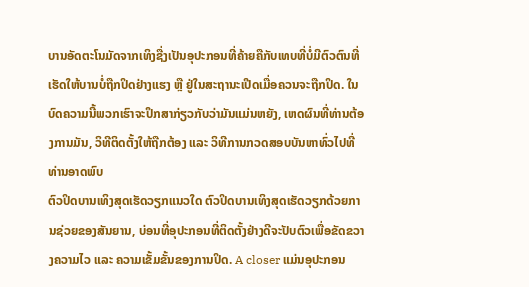ບານອັດຕະໂນມັດຈາກເທິງຊື່ງເປັນອຸປະກອນທີ່ຄ້າຍຄືກັບເທບທີ່ບໍ່ມີຕົວຕົນທີ່ເຮັດໃຫ້ບານບໍ່ຖືກປິດຢ່າງແຮງ ຫຼື ຢູ່ໃນສະຖານະເປີດເມື່ອຄວນຈະຖືກປິດ. ໃນບົດຄວາມນີ້ພວກເຮົາຈະປຶກສາກ່ຽວກັບວ່າມັນແມ່ນຫຍັງ, ເຫດຜົນທີ່ທ່ານຕ້ອງການມັນ, ວິທີຕິດຕັ້ງໃຫ້ຖືກຕ້ອງ ແລະ ວິທີການກວດສອບບັນຫາທົ່ວໄປທີ່ທ່ານອາດພົບ
ຕົວປິດບານເທິງສຸດເຮັດວຽກແນວໃດ ຕົວປິດບານເທິງສຸດເຮັດວຽກດ້ວຍການຊ່ວຍຂອງສັນຍານ, ບ່ອນທີ່ອຸປະກອນທີ່ຕິດຕັ້ງຢ່າງດີຈະປັບຕົວເພື່ອຂັດຂວາງຄວາມໄວ ແລະ ຄວາມເຂັ້ມຂັ້ນຂອງການປິດ. A closer ແມ່ນອຸປະກອນ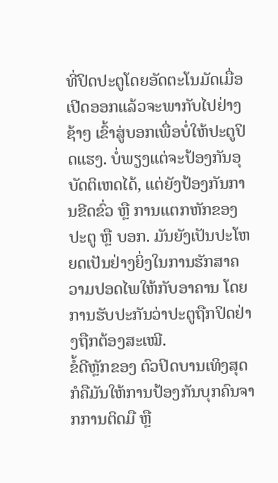ທີ່ປິດປະຕູໂດຍອັດຕະໂນມັດເມື່ອເປີດອອກແລ້ວຈະພາກັບໄປຢ່າງຊ້າໆ ເຂົ້າສູ່ບອກເພື່ອບໍ່ໃຫ້ປະຕູປິດແຮງ. ບໍ່ພຽງແຕ່ຈະປ້ອງກັນອຸບັດຕິເຫດໄດ້, ແຕ່ຍັງປ້ອງກັນການຂີດຂົ່ວ ຫຼື ການແຕກຫັກຂອງປະຕູ ຫຼື ບອກ. ມັນຍັງເປັນປະໂຫຍດເປັນຢ່າງຍິ່ງໃນການຮັກສາຄວາມປອດໄພໃຫ້ກັບອາຄານ ໂດຍການຮັບປະກັນວ່າປະຕູຖືກປິດຢ່າງຖືກຕ້ອງສະເໝີ.
ຂໍ້ດີຫຼັກຂອງ ຕົວປິດບານເທິງສຸດ ກໍຄືມັນໃຫ້ການປ້ອງກັນບຸກຄົນຈາກການຕິດມື ຫຼື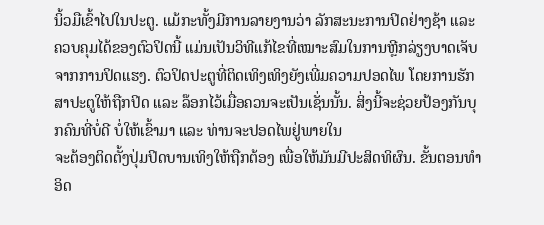ນິ້ວມືເຂົ້າໄປໃນປະຕູ. ແມ້ກະທັ້ງມີການລາຍງານວ່າ ລັກສະນະການປິດຢ່າງຊ້າ ແລະ ຄວບຄຸມໄດ້ຂອງຕົວປິດນີ້ ແມ່ນເປັນວິທີແກ້ໄຂທີ່ເໝາະສົມໃນການຫຼີກລ່ຽງບາດເຈັບຈາກການປິດແຮງ. ຕົວປິດປະຕູທີ່ຕິດເທິງເທິງຍັງເພີ່ມຄວາມປອດໄພ ໂດຍການຮັກສາປະຕູໃຫ້ຖືກປິດ ແລະ ລ໊ອກໄວ້ເມື່ອຄວນຈະເປັນເຊັ່ນນັ້ນ. ສິ່ງນີ້ຈະຊ່ວຍປ້ອງກັນບຸກຄົນທີ່ບໍ່ດີ ບໍ່ໃຫ້ເຂົ້າມາ ແລະ ທ່ານຈະປອດໄພຢູ່ພາຍໃນ
ຈະຕ້ອງຕິດຕັ້ງປຸ່ມປິດບານເທິງໃຫ້ຖືກຕ້ອງ ເພື່ອໃຫ້ມັນມີປະສິດທິຜົນ. ຂັ້ນຕອນທຳອິດ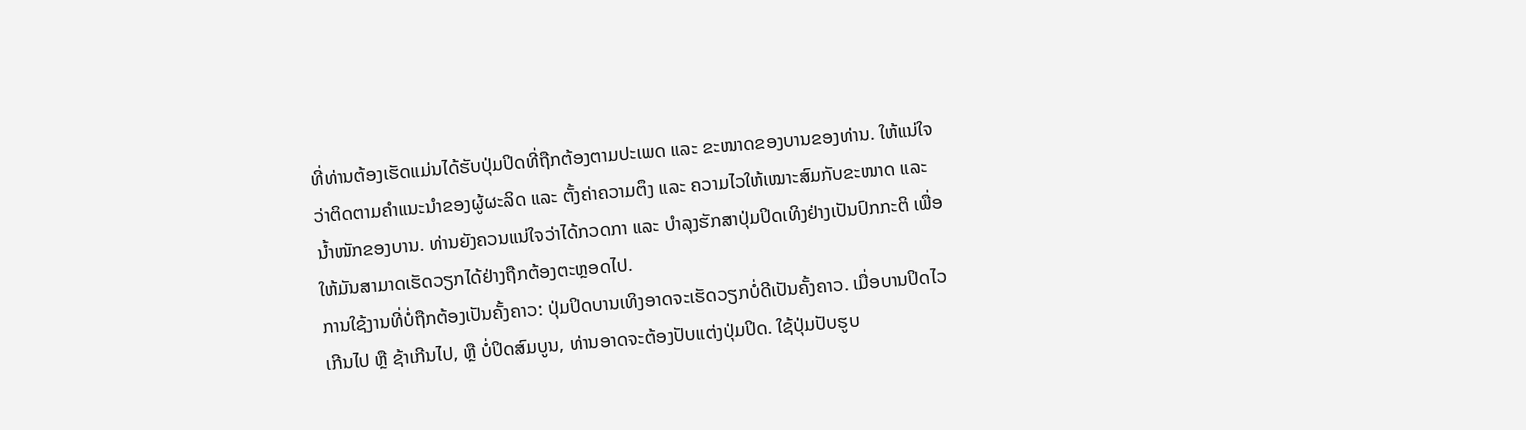ທີ່ທ່ານຕ້ອງເຮັດແມ່ນໄດ້ຮັບປຸ່ມປິດທີ່ຖືກຕ້ອງຕາມປະເພດ ແລະ ຂະໜາດຂອງບານຂອງທ່ານ. ໃຫ້ແນ່ໃຈວ່າຕິດຕາມຄຳແນະນຳຂອງຜູ້ຜະລິດ ແລະ ຕັ້ງຄ່າຄວາມຕຶງ ແລະ ຄວາມໄວໃຫ້ເໝາະສົມກັບຂະໜາດ ແລະ ນ້ຳໜັກຂອງບານ. ທ່ານຍັງຄວນແນ່ໃຈວ່າໄດ້ກວດກາ ແລະ ບຳລຸງຮັກສາປຸ່ມປິດເທິງຢ່າງເປັນປົກກະຕິ ເພື່ອໃຫ້ມັນສາມາດເຮັດວຽກໄດ້ຢ່າງຖືກຕ້ອງຕະຫຼອດໄປ.
ການໃຊ້ງານທີ່ບໍ່ຖືກຕ້ອງເປັນຄັ້ງຄາວ: ປຸ່ມປິດບານເທິງອາດຈະເຮັດວຽກບໍ່ດີເປັນຄັ້ງຄາວ. ເມື່ອບານປິດໄວເກີນໄປ ຫຼື ຊ້າເກີນໄປ, ຫຼື ບໍ່ປິດສົມບູນ, ທ່ານອາດຈະຕ້ອງປັບແຕ່ງປຸ່ມປິດ. ໃຊ້ປຸ່ມປັບຮູບ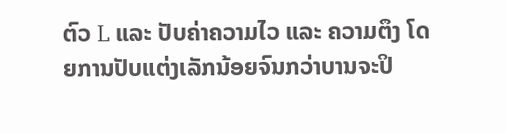ຕົວ L ແລະ ປັບຄ່າຄວາມໄວ ແລະ ຄວາມຕຶງ ໂດຍການປັບແຕ່ງເລັກນ້ອຍຈົນກວ່າບານຈະປິ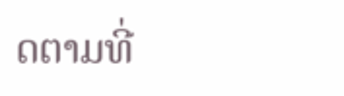ດຕາມທີ່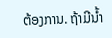ຕ້ອງການ. ຖ້າມີນ້ຳ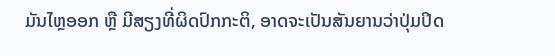ມັນໄຫຼອອກ ຫຼື ມີສຽງທີ່ຜິດປົກກະຕິ, ອາດຈະເປັນສັນຍານວ່າປຸ່ມປິດ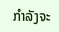ກຳລັງຈະ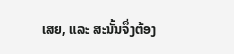ເສຍ, ແລະ ສະນັ້ນຈຶ່ງຕ້ອງ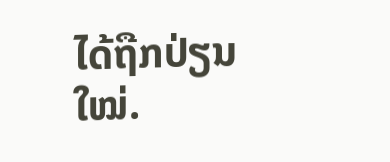ໄດ້ຖືກປ່ຽນໃໝ່.